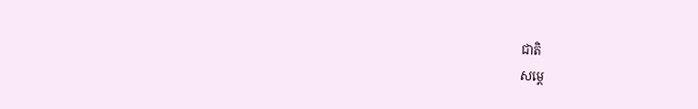ជាតិ
សម្ដេ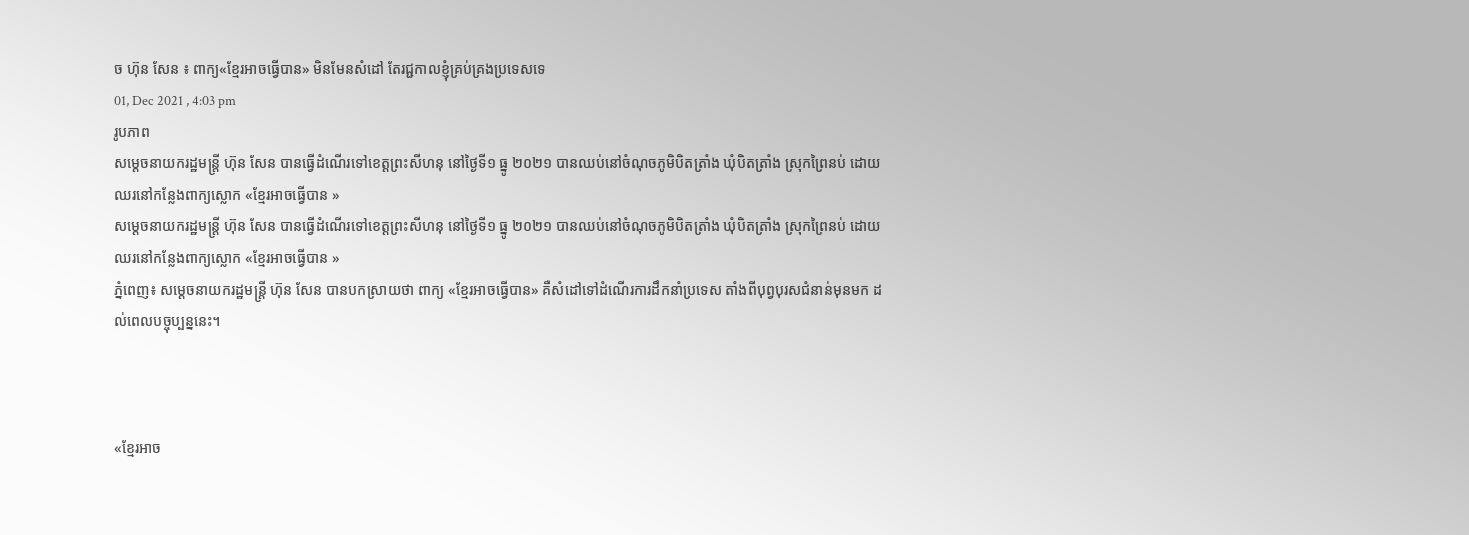ច ហ៊ុន សែន ៖ ពាក្យ«ខ្មែរអាចធ្វើបាន» មិនមែនសំដៅ តែរជ្ជកាលខ្ញុំគ្រប់គ្រងប្រទេសទេ
01, Dec 2021 , 4:03 pm
រូបភាព
សម្ដេចនាយករដ្ឋមន្រ្តី ហ៊ុន សែន បានធ្វើដំណើរទៅខេត្តព្រះសីហនុ នៅថ្ងៃទី១ ធ្នូ ២០២១ បានឈប់នៅចំណុចភូមិបិតត្រាំង ឃុំបិតត្រាំង ស្រុកព្រៃនប់ ដោយឈរនៅកន្លែងពាក្យស្លោក «ខ្មែរអាចធ្វើបាន »
សម្ដេចនាយករដ្ឋមន្រ្តី ហ៊ុន សែន បានធ្វើដំណើរទៅខេត្តព្រះសីហនុ នៅថ្ងៃទី១ ធ្នូ ២០២១ បានឈប់នៅចំណុចភូមិបិតត្រាំង ឃុំបិតត្រាំង ស្រុកព្រៃនប់ ដោយឈរនៅកន្លែងពាក្យស្លោក «ខ្មែរអាចធ្វើបាន »
ភ្នំពេញ៖ សម្ដេចនាយករដ្ឋមន្រ្តី ហ៊ុន សែន បានបកស្រាយថា ពាក្យ «ខ្មែរអាចធ្វើបាន» គឺសំដៅទៅដំណើរការដឹកនាំប្រទេស តាំងពីបុព្វបុរសជំនាន់មុនមក ដល់ពេលបច្ចុប្បន្ននេះ។



«ខ្មែរអាច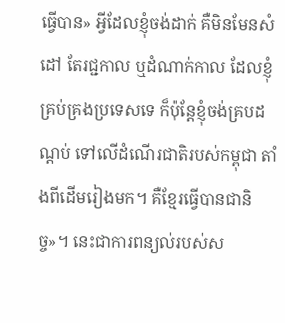ធ្វើបាន» អ្វីដែលខ្ញុំចង់ដាក់ គឺមិនមែនសំដៅ តែរជ្ជកាល ឬដំណាក់កាល ដែលខ្ញុំគ្រប់គ្រងប្រទេសទេ ក៏ប៉ុន្តែខ្ញុំចង់គ្របដណ្ដប់ ទៅលើដំណើរជាតិរបស់កម្ពុជា តាំងពីដើមរៀងមក។ គឺខ្មែរធ្វើបានជានិច្ច»។ នេះជាការពន្យល់របស់ស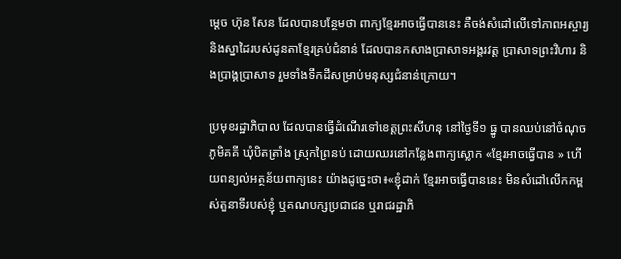ម្ដេច ហ៊ុន សែន ដែលបានបន្ថែមថា ពាក្យខ្មែរអាចធ្វើបាននេះ គឺចង់សំដៅលើទៅភាពអស្ចារ្យ និងស្នាដៃរបស់ដូនតាខ្មែរគ្រប់ជំនាន់ ដែលបានកសាងប្រាសាទអង្គរវត្ត ប្រាសាទព្រះវិហារ និងប្រាង្គប្រាសាទ រួមទាំងទឹកដីសម្រាប់មនុស្សជំនាន់ក្រោយ។

ប្រមុខរដ្ឋាភិបាល ដែលបានធ្វើដំណើរទៅខេត្តព្រះសីហនុ នៅថ្ងៃទី១ ធ្នូ បានឈប់នៅចំណុចភូមិគគី ឃុំបិតត្រាំង ស្រុកព្រៃនប់ ដោយឈរនៅកន្លែងពាក្យស្លោក «ខ្មែរអាចធ្វើបាន » ហើយពន្យល់អត្ថន័យពាក្យនេះ យ៉ាងដូច្នេះថា៖«ខ្ញុំដាក់ ខ្មែរអាចធ្វើបាននេះ មិនសំដៅលើកកម្ពស់តួនាទីរបស់ខ្ញុំ ឬគណបក្សប្រជាជន ឬរាជរដ្ឋាភិ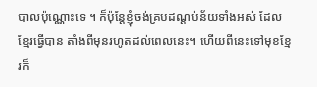បាលប៉ុណ្ណោះទេ ។ ក៏ប៉ុន្តែខ្ញុំចង់គ្របដណ្ដប់ន័យទាំងអស់ ដែលខ្មែរធ្វើបាន តាំងពីមុនរហូតដល់ពេលនេះ។ ហើយពីនេះទៅមុខខ្មែរក៏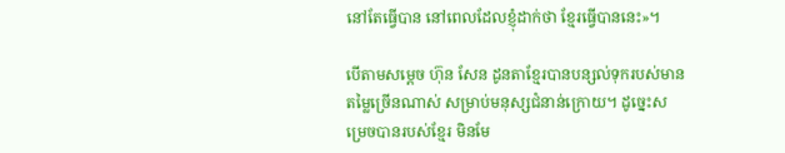នៅតែធ្វើបាន នៅពេលដែលខ្ញុំដាក់ថា ខ្មែរធ្វើបាននេះ»។

បើតាមសម្ដេច ហ៊ុន សែន ដូនតាខ្មែរបានបន្សល់ទុករបស់មានតម្លៃច្រើនណាស់ សម្រាប់មនុស្សជំនាន់ក្រោយ។ ដូច្នេះសម្រេចបានរបស់ខ្មែរ មិនមែ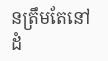នត្រឹមតែនៅដំ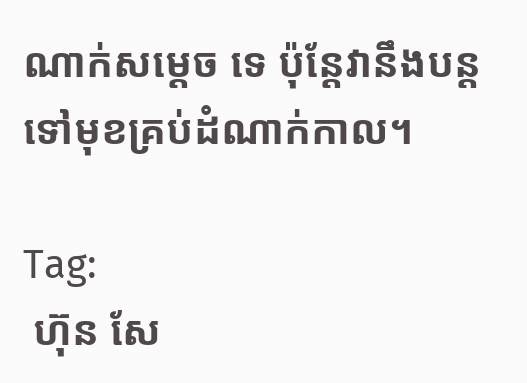ណាក់សម្ដេច ទេ ប៉ុន្តែវានឹងបន្តទៅមុខគ្រប់ដំណាក់កាល។

Tag:
 ហ៊ុន សែ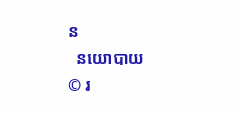ន
  នយោបាយ
© រ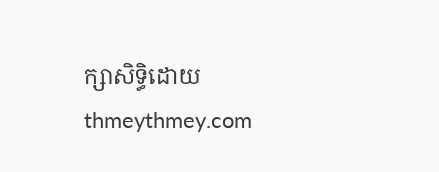ក្សាសិទ្ធិដោយ thmeythmey.com